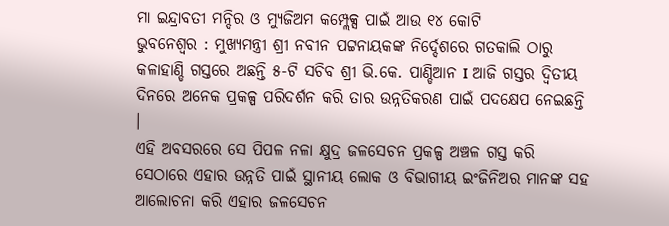ମା ଇନ୍ଦ୍ରାବତୀ ମନ୍ଦିର ଓ ମ୍ୟୁଜିଅମ କମ୍ପ୍ଲେକ୍ସ ପାଇଁ ଆଉ ୧୪ କୋଟି
ଭୁବନେଶ୍ୱର : ମୁଖ୍ୟମନ୍ତ୍ରୀ ଶ୍ରୀ ନବୀନ ପଟ୍ଟନାୟକଙ୍କ ନିର୍ଦ୍ଦେଶରେ ଗତକାଲି ଠାରୁ କଳାହାଣ୍ଡି ଗସ୍ତରେ ଅଛନ୍ତି ୫-ଟି ସଚିବ ଶ୍ରୀ ଭି.କେ. ପାଣ୍ଡିଆନ I ଆଜି ଗସ୍ତର ଦ୍ବିତୀୟ ଦିନରେ ଅନେକ ପ୍ରକଳ୍ପ ପରିଦର୍ଶନ କରି ତାର ଉନ୍ନତିକରଣ ପାଇଁ ପଦକ୍ଷେପ ନେଇଛନ୍ତି ।
ଏହି ଅବସରରେ ସେ ପିପଳ ନଳା କ୍ଷୁଦ୍ର ଜଳସେଚନ ପ୍ରକଳ୍ପ ଅଞ୍ଚଳ ଗସ୍ତ କରି ସେଠାରେ ଏହାର ଉନ୍ନତି ପାଇଁ ସ୍ଥାନୀୟ ଲୋକ ଓ ବିଭାଗୀୟ ଇଂଜିନିଅର ମାନଙ୍କ ସହ ଆଲୋଚନା କରି ଏହାର ଜଳସେଚନ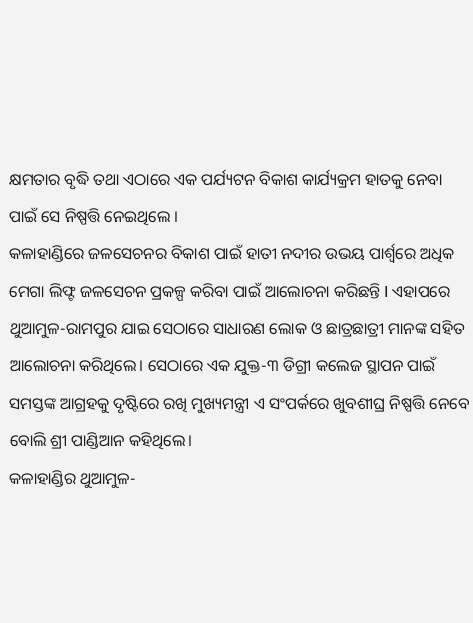କ୍ଷମତାର ବୃଦ୍ଧି ତଥା ଏଠାରେ ଏକ ପର୍ଯ୍ୟଟନ ବିକାଶ କାର୍ଯ୍ୟକ୍ରମ ହାତକୁ ନେବା ପାଇଁ ସେ ନିଷ୍ପତ୍ତି ନେଇଥିଲେ ।
କଳାହାଣ୍ଡିରେ ଜଳସେଚନର ବିକାଶ ପାଇଁ ହାତୀ ନଦୀର ଉଭୟ ପାର୍ଶ୍ବରେ ଅଧିକ ମେଗା ଲିଫ୍ଟ ଜଳସେଚନ ପ୍ରକଳ୍ପ କରିବା ପାଇଁ ଆଲୋଚନା କରିଛନ୍ତି I ଏହାପରେ ଥୁଆମୁଳ-ରାମପୁର ଯାଇ ସେଠାରେ ସାଧାରଣ ଲୋକ ଓ ଛାତ୍ରଛାତ୍ରୀ ମାନଙ୍କ ସହିତ ଆଲୋଚନା କରିଥିଲେ। ସେଠାରେ ଏକ ଯୁକ୍ତ-୩ ଡିଗ୍ରୀ କଲେଜ ସ୍ଥାପନ ପାଇଁ ସମସ୍ତଙ୍କ ଆଗ୍ରହକୁ ଦୃଷ୍ଟିରେ ରଖି ମୁଖ୍ୟମନ୍ତ୍ରୀ ଏ ସଂପର୍କରେ ଖୁବଶୀଘ୍ର ନିଷ୍ପତ୍ତି ନେବେ ବୋଲି ଶ୍ରୀ ପାଣ୍ଡିଆନ କହିଥିଲେ।
କଳାହାଣ୍ଡିର ଥୁଆମୁଳ-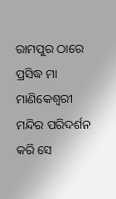ରାମପୁର ଠାରେ ପ୍ରସିଦ୍ଧ ମା ମାଣିକେଶ୍ବରୀ ମନ୍ଦିର ପରିଦର୍ଶନ କରି ସେ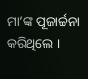ମା’ଙ୍କ ପୂଜାର୍ଚ୍ଚନା କରିଥିଲେ ।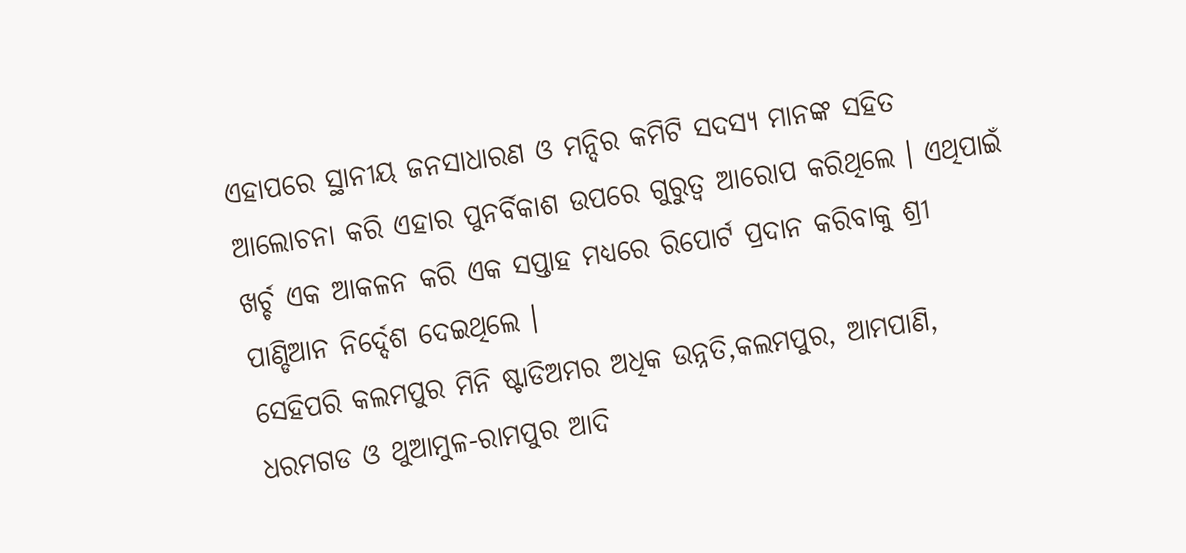ଏହାପରେ ସ୍ଥାନୀୟ ଜନସାଧାରଣ ଓ ମନ୍ଦିର କମିଟି ସଦସ୍ୟ ମାନଙ୍କ ସହିତ ଆଲୋଚନା କରି ଏହାର ପୁନର୍ବିକାଶ ଉପରେ ଗୁରୁତ୍ବ ଆରୋପ କରିଥିଲେ । ଏଥିପାଇଁ ଖର୍ଚ୍ଚ ଏକ ଆକଳନ କରି ଏକ ସପ୍ତାହ ମଧ୍ୟରେ ରିପୋର୍ଟ ପ୍ରଦାନ କରିବାକୁ ଶ୍ରୀ ପାଣ୍ଡିଆନ ନିର୍ଦ୍ଦେଶ ଦେଇଥିଲେ ।
ସେହିପରି କଲମପୁର ମିନି ଷ୍ଟାଡିଅମର ଅଧିକ ଉନ୍ନତି,କଲମପୁର, ଆମପାଣି, ଧରମଗଡ ଓ ଥୁଆମୁଳ-ରାମପୁର ଆଦି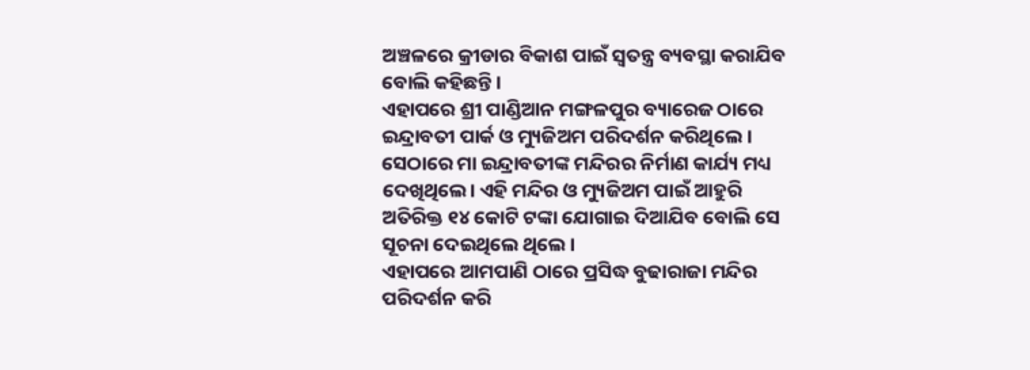ଅଞ୍ଚଳରେ କ୍ରୀଡାର ବିକାଶ ପାଇଁ ସ୍ବତନ୍ତ୍ର ବ୍ୟବସ୍ଥା କରାଯିବ ବୋଲି କହିଛନ୍ତି ।
ଏହାପରେ ଶ୍ରୀ ପାଣ୍ଡିଆନ ମଙ୍ଗଳପୁର ବ୍ୟାରେଜ ଠାରେ ଇନ୍ଦ୍ରାବତୀ ପାର୍କ ଓ ମ୍ୟୁଜିଅମ ପରିଦର୍ଶନ କରିଥିଲେ । ସେଠାରେ ମା ଇନ୍ଦ୍ରାବତୀଙ୍କ ମନ୍ଦିରର ନିର୍ମାଣ କାର୍ଯ୍ୟ ମଧ୍ୟ ଦେଖିଥିଲେ। ଏହି ମନ୍ଦିର ଓ ମ୍ୟୁଜିଅମ ପାଇଁ ଆହୁରି ଅତିରିକ୍ତ ୧୪ କୋଟି ଟଙ୍କା ଯୋଗାଇ ଦିଆଯିବ ବୋଲି ସେ ସୂଚନା ଦେଇଥିଲେ ଥିଲେ ।
ଏହାପରେ ଆମପାଣି ଠାରେ ପ୍ରସିଦ୍ଧ ବୁଢାରାଜା ମନ୍ଦିର ପରିଦର୍ଶନ କରି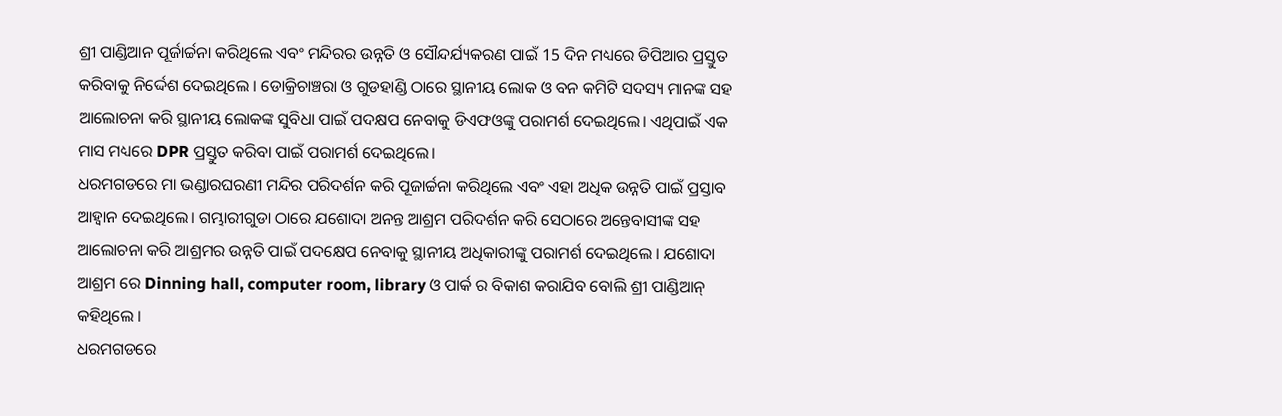ଶ୍ରୀ ପାଣ୍ଡିଆନ ପୂର୍ଜାର୍ଚ୍ଚନା କରିଥିଲେ ଏବଂ ମନ୍ଦିରର ଉନ୍ନତି ଓ ସୌନ୍ଦର୍ଯ୍ୟକରଣ ପାଇଁ 15 ଦିନ ମଧ୍ୟରେ ଡିପିଆର ପ୍ରସ୍ତୁତ କରିବାକୁ ନିର୍ଦ୍ଦେଶ ଦେଇଥିଲେ । ଡୋକ୍ରିଚାଞ୍ଚରା ଓ ଗୁଡହାଣ୍ଡି ଠାରେ ସ୍ଥାନୀୟ ଲୋକ ଓ ବନ କମିଟି ସଦସ୍ୟ ମାନଙ୍କ ସହ ଆଲୋଚନା କରି ସ୍ଥାନୀୟ ଲୋକଙ୍କ ସୁବିଧା ପାଇଁ ପଦକ୍ଷପ ନେବାକୁ ଡିଏଫଓଙ୍କୁ ପରାମର୍ଶ ଦେଇଥିଲେ। ଏଥିପାଇଁ ଏକ ମାସ ମଧ୍ୟରେ DPR ପ୍ରସ୍ତୁତ କରିବା ପାଇଁ ପରାମର୍ଶ ଦେଇଥିଲେ।
ଧରମଗଡରେ ମା ଭଣ୍ଡାରଘରଣୀ ମନ୍ଦିର ପରିଦର୍ଶନ କରି ପୂଜାର୍ଚ୍ଚନା କରିଥିଲେ ଏବଂ ଏହା ଅଧିକ ଉନ୍ନତି ପାଇଁ ପ୍ରସ୍ତାବ ଆହ୍ଵାନ ଦେଇଥିଲେ। ଗମ୍ଭାରୀଗୁଡା ଠାରେ ଯଶୋଦା ଅନନ୍ତ ଆଶ୍ରମ ପରିଦର୍ଶନ କରି ସେଠାରେ ଅନ୍ତେବାସୀଙ୍କ ସହ ଆଲୋଚନା କରି ଆଶ୍ରମର ଉନ୍ନତି ପାଇଁ ପଦକ୍ଷେପ ନେବାକୁ ସ୍ଥାନୀୟ ଅଧିକାରୀଙ୍କୁ ପରାମର୍ଶ ଦେଇଥିଲେ । ଯଶୋଦା ଆଶ୍ରମ ରେ Dinning hall, computer room, library ଓ ପାର୍କ ର ବିକାଶ କରାଯିବ ବୋଲି ଶ୍ରୀ ପାଣ୍ଡିଆନ୍ କହିଥିଲେ ।
ଧରମଗଡରେ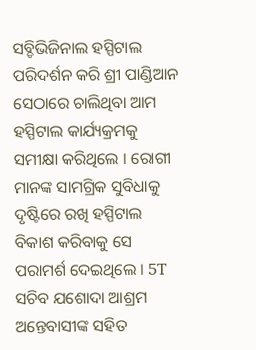ସବ୍ଡିଭିଜିନାଲ ହସ୍ପିଟାଲ ପରିଦର୍ଶନ କରି ଶ୍ରୀ ପାଣ୍ଡିଆନ ସେଠାରେ ଚାଲିଥିବା ଆମ ହସ୍ପିଟାଲ କାର୍ଯ୍ୟକ୍ରମକୁ ସମୀକ୍ଷା କରିଥିଲେ । ରୋଗୀ ମାନଙ୍କ ସାମଗ୍ରିକ ସୁବିଧାକୁ ଦୃଷ୍ଟିରେ ରଖି ହସ୍ପିଟାଲ ବିକାଶ କରିବାକୁ ସେ ପରାମର୍ଶ ଦେଇଥିଲେ । 5T ସଚିବ ଯଶୋଦା ଆଶ୍ରମ ଅନ୍ତେବାସୀଙ୍କ ସହିତ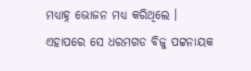ମଧ୍ୟାହ୍ନ ଭୋଜନ ମଧ୍ୟ କରିଥିଲେ ।
ଏହାପରେ ସେ ଧରମଗଡ ବିଜୁ ପଟ୍ଟନାୟକ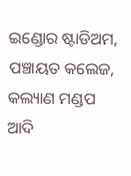ଇଣ୍ଡୋର ଷ୍ଟାଡିଅମ, ପଞ୍ଚାୟତ କଲେଜ, କଲ୍ୟାଣ ମଣ୍ଡପ ଆଦି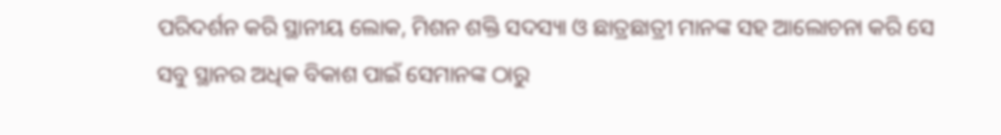ପରିଦର୍ଶନ କରି ସ୍ଥାନୀୟ ଲୋକ, ମିଶନ ଶକ୍ତି ସଦସ୍ୟା ଓ ଛାତ୍ରଛାତ୍ରୀ ମାନଙ୍କ ସହ ଆଲୋଚନା କରି ସେ ସବୁ ସ୍ଥାନର ଅଧିକ ବିକାଶ ପାଇଁ ସେମାନଙ୍କ ଠାରୁ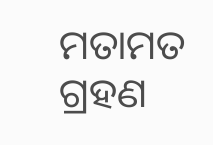ମତାମତ ଗ୍ରହଣ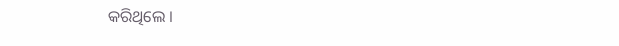କରିଥିଲେ ।